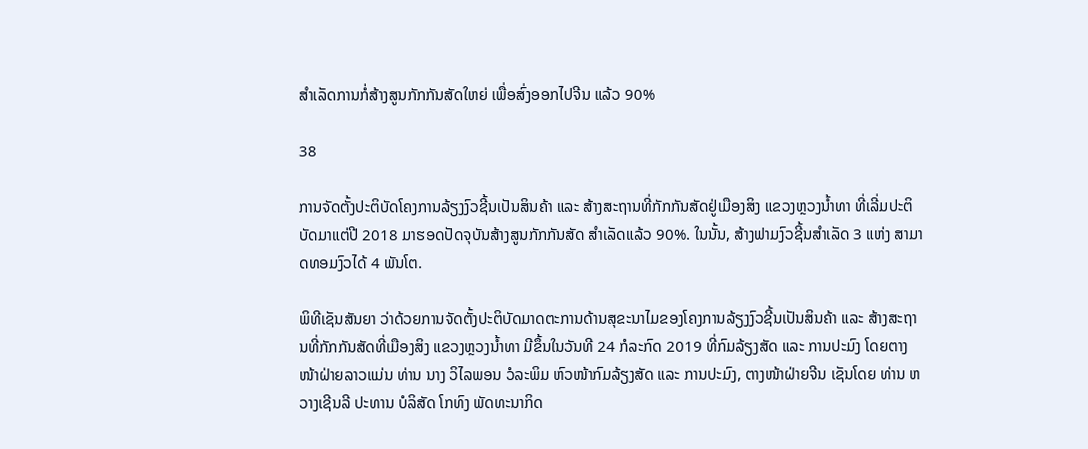ສໍາເລັດການກໍ່ສ້າງສູນກັກກັນສັດໃຫຍ່ ເພື່ອສົ່ງອອກໄປຈີນ ແລ້ວ 90%

38

ການຈັດຕັ້ງປະຕິບັດໂຄງການລ້ຽງງົວຊີ້ນເປັນສິນຄ້າ ແລະ ສ້າງສະຖານທີ່ກັກກັນສັດຢູ່ເມືອງສິງ ແຂວງຫຼວງນໍ້າທາ ທີ່ເລີ່ມປະຕິບັດມາແຕ່ປີ 2018 ມາຮອດປັດຈຸບັນສ້າງສູນກັກກັນສັດ ສໍາເລັດແລ້ວ 90%. ໃນນັ້ນ, ສ້າງຟາມງົວຊີ້ນສໍາເລັດ 3 ແຫ່ງ ສາມາດທອມງົວໄດ້ 4 ພັນໂຕ.

ພິທີເຊັນສັນຍາ ວ່າດ້ວຍການຈັດຕັ້ງປະຕິບັດມາດຕະການດ້ານສຸຂະນາໄມຂອງໂຄງການລ້ຽງງົວຊີ້ນເປັນສິນຄ້າ ແລະ ສ້າງສະຖານທີ່ກັກກັນສັດທີ່ເມືອງສິງ ແຂວງຫຼວງນໍ້າທາ ມີຂຶ້ນໃນວັນທີ 24 ກໍລະກົດ 2019 ທີ່ກົມລ້ຽງສັດ ແລະ ການປະມົງ ໂດຍຕາງໜ້າຝ່າຍລາວແມ່ນ ທ່ານ ນາງ ວິໄລພອນ ວໍລະພິມ ຫົວໜ້າກົມລ້ຽງສັດ ແລະ ການປະມົງ, ຕາງໜ້າຝ່າຍຈີນ ເຊັນໂດຍ ທ່ານ ຫວາງເຊີນລີ ປະທານ ບໍລິສັດ ໂກທົງ ພັດທະນາກິດ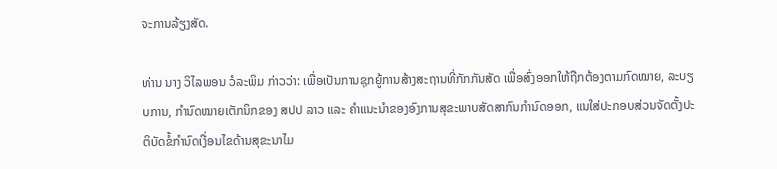ຈະການລ້ຽງສັດ.

ທ່ານ ນາງ ວິໄລພອນ ວໍລະພິມ ກ່າວວ່າ: ເພື່ອເປັນການຊຸກຍູ້ການສ້າງສະຖານທີ່ກັກກັນສັດ ເພື່ອສົ່ງອອກໃຫ້ຖືກຕ້ອງຕາມກົດໝາຍ, ລະບຽບການ, ກໍານົດໝາຍເຕັກນິກຂອງ ສປປ ລາວ ແລະ ຄໍາແນະນໍາຂອງອົງການສຸຂະພາບສັດສາກົນກໍານົດອອກ, ແນໃສ່ປະກອບສ່ວນຈັດຕັ້ງປະຕິບັດຂໍ້ກໍານົດເງື່ອນໄຂດ້ານສຸຂະນາໄມ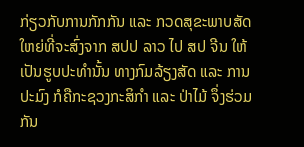ກ່ຽວກັບການກັກກັນ ແລະ ກວດສຸຂະພາບສັດໃຫຍ່ທີ່ຈະສົ່ງຈາກ ສປປ ລາວ ໄປ ສປ ຈີນ ໃຫ້ເປັນຮູບປະທໍານັ້ນ ທາງກົມລ້ຽງສັດ ແລະ ການປະມົງ ກໍຄືກະຊວງກະສິກໍາ ແລະ ປ່າໄມ້ ຈຶ່ງຮ່ວມກັນ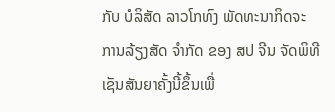ກັບ ບໍລິສັດ ລາວໂກທົງ ພັດທະນາກິດຈະການລ້ຽງສັດ ຈໍາກັດ ຂອງ ສປ ຈີນ ຈັດພິທີເຊັນສັນຍາຄັ້ງນີ້ຂຶ້ນເພື່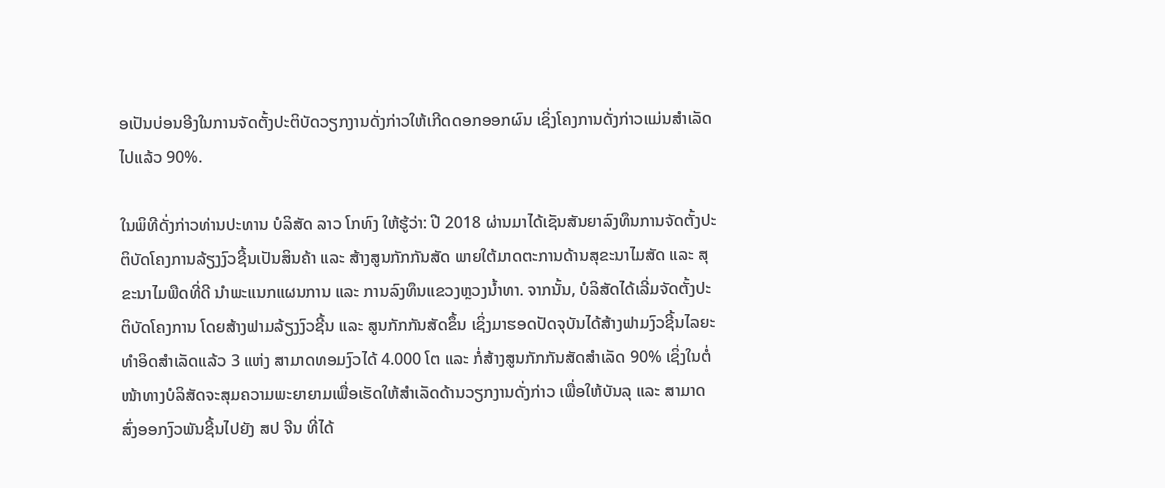ອເປັນບ່ອນອີງໃນການຈັດຕັ້ງປະຕິບັດວຽກງານດັ່ງກ່າວໃຫ້ເກີດດອກອອກຜົນ ເຊິ່ງໂຄງການດັ່ງກ່າວແມ່ນສໍາເລັດໄປແລ້ວ 90%.

ໃນພິທີດັ່ງກ່າວທ່ານປະທານ ບໍລິສັດ ລາວ ໂກທົງ ໃຫ້ຮູ້ວ່າ: ປີ 2018 ຜ່ານມາໄດ້ເຊັນສັນຍາລົງທຶນການຈັດຕັ້ງປະຕິບັດໂຄງການລ້ຽງງົວຊີ້ນເປັນສິນຄ້າ ແລະ ສ້າງສູນກັກກັນສັດ ພາຍໃຕ້ມາດຕະການດ້ານສຸຂະນາໄມສັດ ແລະ ສຸຂະນາໄມພືດທີ່ດີ ນໍາພະແນກແຜນການ ແລະ ການລົງທຶນແຂວງຫຼວງນໍ້າທາ. ຈາກນັ້ນ, ບໍລິສັດໄດ້ເລີ່ມຈັດຕັ້ງປະຕິບັດໂຄງການ ໂດຍສ້າງຟາມລ້ຽງງົວຊີ້ນ ແລະ ສູນກັກກັນສັດຂຶ້ນ ເຊິ່ງມາຮອດປັດຈຸບັນໄດ້ສ້າງຟາມງົວຊີ້ນໄລຍະທໍາອິດສໍາເລັດແລ້ວ 3 ແຫ່ງ ສາມາດທອມງົວໄດ້ 4.000 ໂຕ ແລະ ກໍ່ສ້າງສູນກັກກັນສັດສໍາເລັດ 90% ເຊິ່ງໃນຕໍ່ໜ້າທາງບໍລິສັດຈະສຸມຄວາມພະຍາຍາມເພື່ອເຮັດໃຫ້ສໍາເລັດດ້ານວຽກງານດັ່ງກ່າວ ເພື່ອໃຫ້ບັນລຸ ແລະ ສາມາດສົ່ງອອກງົວພັນຊີ້ນໄປຍັງ ສປ ຈີນ ທີ່ໄດ້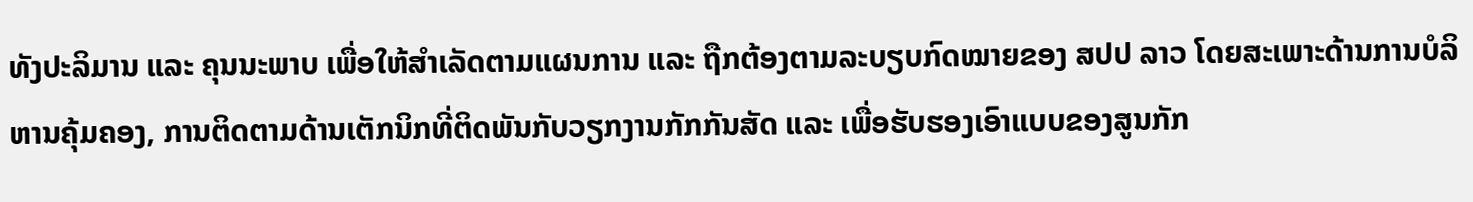ທັງປະລິມານ ແລະ ຄຸນນະພາບ ເພື່ອໃຫ້ສໍາເລັດຕາມແຜນການ ແລະ ຖືກຕ້ອງຕາມລະບຽບກົດໝາຍຂອງ ສປປ ລາວ ໂດຍສະເພາະດ້ານການບໍລິຫານຄຸ້ມຄອງ, ການຕິດຕາມດ້ານເຕັກນິກທີ່ຕິດພັນກັບວຽກງານກັກກັນສັດ ແລະ ເພື່ອຮັບຮອງເອົາແບບຂອງສູນກັກ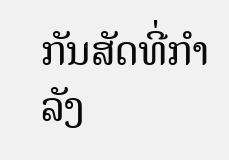ກັນສັດທີ່ກໍາລັງ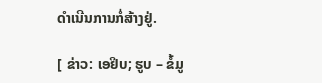ດໍາເນີນການກໍ່ສ້າງຢູ່.

[ ຂ່າວ: ເອຢິບ; ຮູບ – ຂໍ້ມູ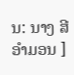ນ: ນາງ ສີອໍາມອນ ]